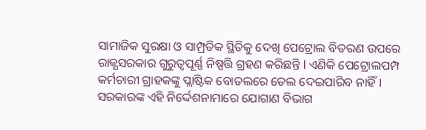ସାମାଜିକ ସୁରକ୍ଷା ଓ ସାମ୍ପ୍ରତିକ ସ୍ଥିତିକୁ ଦେଖି ପେଟ୍ରୋଲ ବିତରଣ ଉପରେ ରାଜ୍ଯସରକାର ଗୁରୁତ୍ୱପୂର୍ଣ୍ଣ ନିଷ୍ପତ୍ତି ଗ୍ରହଣ କରିଛନ୍ତି l ଏଣିକି ପେଟ୍ରୋଲପମ୍ପ କର୍ମଚାରୀ ଗ୍ରାହକଙ୍କୁ ପ୍ଲାଷ୍ଟିକ ବୋତଲରେ ତେଲ ଦେଇପାରିବ ନାହିଁ । ସରକାରଙ୍କ ଏହି ନିର୍ଦ୍ଦେଶନାମାରେ ଯୋଗାଣ ବିଭାଗ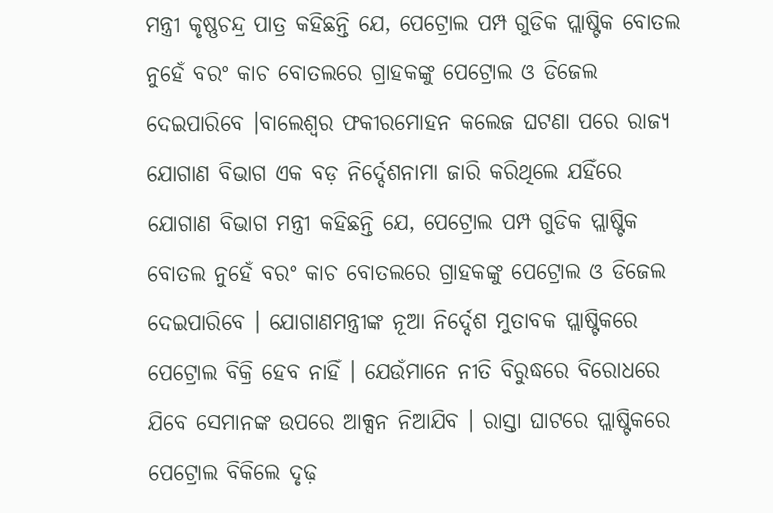ମନ୍ତ୍ରୀ କୃଷ୍ଣଚନ୍ଦ୍ର ପାତ୍ର କହିଛନ୍ତି ଯେ, ପେଟ୍ରୋଲ ପମ୍ପ ଗୁଡିକ ପ୍ଲାଷ୍ଟିକ ବୋତଲ ନୁହେଁ ବରଂ କାଚ ବୋତଲରେ ଗ୍ରାହକଙ୍କୁ ପେଟ୍ରୋଲ ଓ ଡିଜେଲ ଦେଇପାରିବେ ।ବାଲେଶ୍ୱର ଫକୀରମୋହନ କଲେଜ ଘଟଣା ପରେ ରାଜ୍ୟ ଯୋଗାଣ ବିଭାଗ ଏକ ବଡ଼ ନିର୍ଦ୍ଦେଶନାମା ଜାରି କରିଥିଲେ ଯହିଁରେ ଯୋଗାଣ ବିଭାଗ ମନ୍ତ୍ରୀ କହିଛନ୍ତି ଯେ, ପେଟ୍ରୋଲ ପମ୍ପ ଗୁଡିକ ପ୍ଲାଷ୍ଟିକ ବୋତଲ ନୁହେଁ ବରଂ କାଚ ବୋତଲରେ ଗ୍ରାହକଙ୍କୁ ପେଟ୍ରୋଲ ଓ ଡିଜେଲ ଦେଇପାରିବେ । ଯୋଗାଣମନ୍ତ୍ରୀଙ୍କ ନୂଆ ନିର୍ଦ୍ଦେଶ ମୁତାବକ ପ୍ଲାଷ୍ଟିକରେ ପେଟ୍ରୋଲ ବିକ୍ରି ହେବ ନାହିଁ । ଯେଉଁମାନେ ନୀତି ବିରୁଦ୍ଧରେ ବିରୋଧରେ ଯିବେ ସେମାନଙ୍କ ଉପରେ ଆକ୍ସନ ନିଆଯିବ । ରାସ୍ତା ଘାଟରେ ପ୍ଲାଷ୍ଟିକରେ ପେଟ୍ରୋଲ ବିକିଲେ ଦୃଢ଼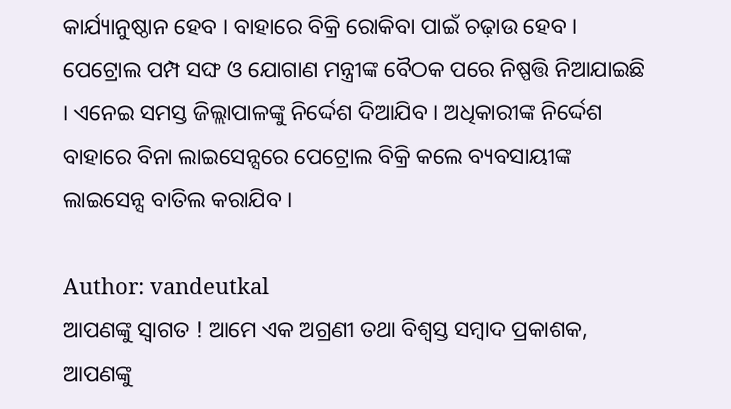କାର୍ଯ୍ୟାନୁଷ୍ଠାନ ହେବ । ବାହାରେ ବିକ୍ରି ରୋକିବା ପାଇଁ ଚଢ଼ାଉ ହେବ । ପେଟ୍ରୋଲ ପମ୍ପ ସଙ୍ଘ ଓ ଯୋଗାଣ ମନ୍ତ୍ରୀଙ୍କ ବୈଠକ ପରେ ନିଷ୍ପତ୍ତି ନିଆଯାଇଛି । ଏନେଇ ସମସ୍ତ ଜିଲ୍ଲାପାଳଙ୍କୁ ନିର୍ଦ୍ଦେଶ ଦିଆଯିବ । ଅଧିକାରୀଙ୍କ ନିର୍ଦ୍ଦେଶ ବାହାରେ ବିନା ଲାଇସେନ୍ସରେ ପେଟ୍ରୋଲ ବିକ୍ରି କଲେ ବ୍ୟବସାୟୀଙ୍କ ଲାଇସେନ୍ସ ବାତିଲ କରାଯିବ ।

Author: vandeutkal
ଆପଣଙ୍କୁ ସ୍ଵାଗତ ! ଆମେ ଏକ ଅଗ୍ରଣୀ ତଥା ବିଶ୍ୱସ୍ତ ସମ୍ବାଦ ପ୍ରକାଶକ, ଆପଣଙ୍କୁ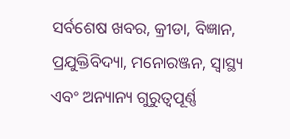ସର୍ବଶେଷ ଖବର, କ୍ରୀଡା, ବିଜ୍ଞାନ, ପ୍ରଯୁକ୍ତିବିଦ୍ୟା, ମନୋରଞ୍ଜନ, ସ୍ୱାସ୍ଥ୍ୟ ଏବଂ ଅନ୍ୟାନ୍ୟ ଗୁରୁତ୍ୱପୂର୍ଣ୍ଣ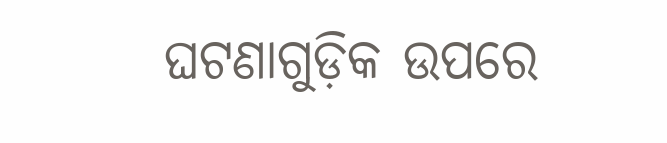ଘଟଣାଗୁଡ଼ିକ ଉପରେ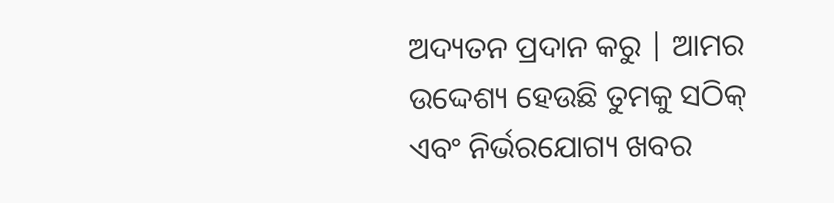ଅଦ୍ୟତନ ପ୍ରଦାନ କରୁ | ଆମର ଉଦ୍ଦେଶ୍ୟ ହେଉଛି ତୁମକୁ ସଠିକ୍ ଏବଂ ନିର୍ଭରଯୋଗ୍ୟ ଖବର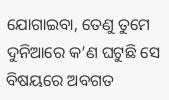ଯୋଗାଇବା, ତେଣୁ ତୁମେ ଦୁନିଆରେ କ’ଣ ଘଟୁଛି ସେ ବିଷୟରେ ଅବଗତ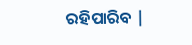ରହିପାରିବ |